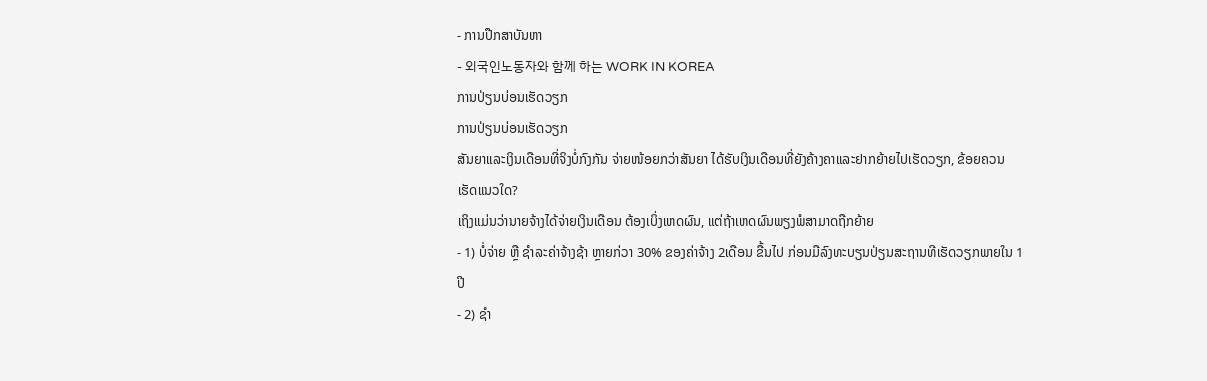- ການປືກສາບັນຫາ
- 외국인노동자와 함께 하는 WORK IN KOREA
ການປ່ຽນບ່ອນເຮັດວຽກ
ການປ່ຽນບ່ອນເຮັດວຽກ
ສັນຍາແລະເງິນເດືອນທີ່ຈິງບໍ່ກົງກັນ ຈ່າຍໜ້ອຍກວ່າສັນຍາ ໄດ້ຮັບເງິນເດືອນທີ່ຍັງຄ້າງຄາແລະຢາກຍ້າຍໄປເຮັດວຽກ, ຂ້ອຍຄວນເຮັດແນວໃດ?
ເຖິງແມ່ນວ່ານາຍຈ້າງໄດ້ຈ່າຍເງິນເດືອນ ຕ້ອງເບິ່ງເຫດຜົນ, ແຕ່ຖ້າເຫດຜົນພຽງພໍສາມາດຖືກຍ້າຍ
- 1) ບໍ່ຈ່າຍ ຫຼື ຊໍາລະຄ່າຈ້າງຊ້າ ຫຼາຍກ່ວາ 30% ຂອງຄ່າຈ້າງ 2ເດືອນ ຂື້ນໄປ ກ່ອນມືລົງທະບຽນປ່ຽນສະຖານທີເຮັດວຽກພາຍໃນ 1ປີ
- 2) ຊໍາ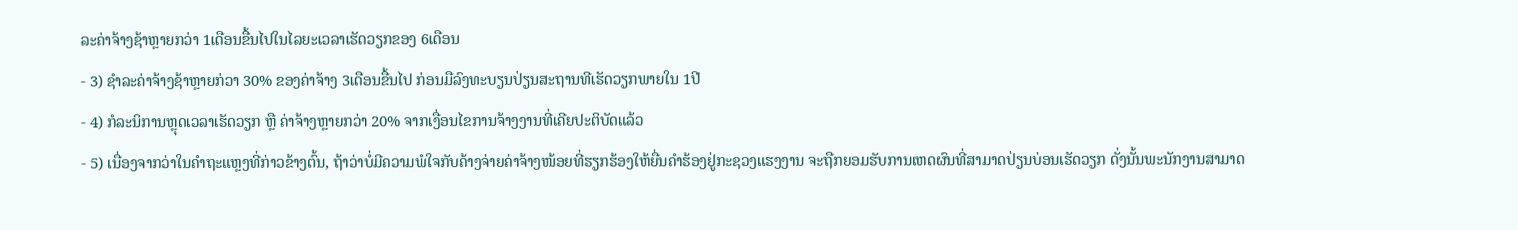ລະຄ່າຈ້າງຊ້າຫຼາຍກວ່າ 1ເດືອນຂື້ນໄປໃນໄລຍະເວລາເຮັດວຽກຂອງ 6ເດືອນ
- 3) ຊຳລະຄ່າຈ້າງຊ້າຫຼາຍກ່ວາ 30% ຂອງຄ່າຈ້າງ 3ເດືອນຂື້ນໄປ ກ່ອນມືລົງທະບຽນປ່ຽນສະຖານທີເຮັດວຽກພາຍໃນ 1ປີ
- 4) ກໍລະນິການຫຼຸດເວລາເຮັດວຽກ ຫຼື ຄ່າຈ້າງຫຼາຍກວ່າ 20% ຈາກເງື່ອນໄຂການຈ້າງງານທີ່ເຄີຍປະຕິບັດແລ້ວ
- 5) ເນື່ອງຈາກວ່າໃນຄໍາຖະແຫຼງທີ່ກ່າວຂ້າງຕົ້ນ, ຖ້າວ່າບໍ່ມີຄວາມພໍໃຈກັບຄ້າງຈ່າຍຄ່າຈ້າງໜ້ອຍທີ່ຮຽກຮ້ອງໃຫ້ຍື່ນຄຳຮ້ອງຢູ່ກະຊວງແຮງງານ ຈະຖືກຍອມຮັບການເຫດຜົນທີ່ສາມາດປ່ຽນບ່ອນເຮັດວຽກ ດັ່ງນັ້ນພະນັກງານສາມາດ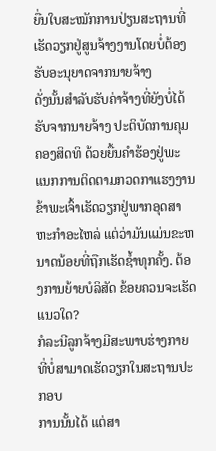ຍື່ນໃບສະໝັກການປ່ຽນສະຖານທີ່ເຮັດວຽກຢູ່ສູນຈ້າງງານໂດຍບໍ່ຕ້ອງຮັບອະນຸຍາດຈາກນາຍຈ້າງ
ດັ່ງນັ້ນສໍາລັບຮັບຄ່າຈ້າງທີ່ຍັງບໍ່ໄດ້ຮັບຈາກນາຍຈ້າງ ປະຕິບັດການຄຸມຄອງສິດທິ ດ້ວຍຍື້ນຄຳຮ້ອງຢູ່ພະແນກການຕິດຕາມກວດກາແຮງງານ
ຂ້າພະເຈົ້າເຮັດວຽກຢູ່ພາກອຸດສາຫະກຳອະໄຫລ່ ແຕ່ວ່າມັນແມ່ນຂະຫນາດນ້ອຍທີ່ຖືກເຮັດຊໍ້າທຸກຄັ້ງ. ຕ້ອງການຍ້າຍບໍລິສັດ ຂ້ອຍຄວນຈະເຮັດແນວໃດ?
ກໍລະນີລູກຈ້າງມີສະພາບຮ່າງກາຍທີ່ບໍ່ສາມາດເຮັດວຽກໃນສະຖານປະກອບ
ການນັ້ນໄດ້ ແຕ່ສາ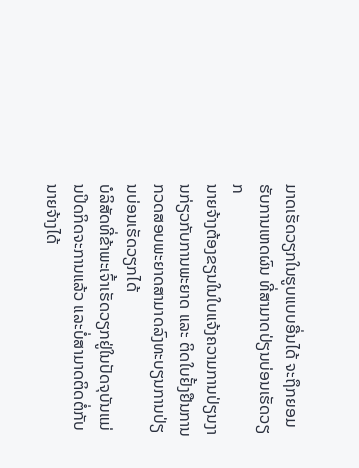ມາດເຮັດວຽກໃນຮູບແບບອື່ນໄດ້ ຈະຖຶກຍອມຮັບການເຫດຜົນ ທີ່ສາມາດປ່ຽນບ່ອນເຮັດວຽກ
ນາຍຈ້າງຕ້ອງຂຽນໃນໃບແຈ້ງຄວາມການປ່ຽນງານກ່ຽວກັບການພະຍາດ ແລະ ຕິດໃບຢັ້ງຢືນການກວດສອບພະຍາດສາມາດລົງທະບຽນການປ່ຽນບ່ອນເຮັດວຽກໄດ້
ບໍລິສັດທີ່ຂ້າພະເຈົ້າເຮັດວຽກຢູ່ໃນປັດຈຸບັນແມ່ນປິດກິດຈະການແລ້ວ ແລະບໍ່ສາມາດຕິດຕໍ່ກັບນາຍຈ້າງໄດ້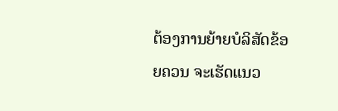ຕ້ອງການຍ້າຍບໍລິສັດຂ້ອຍຄວນ ຈະເຮັດແນວ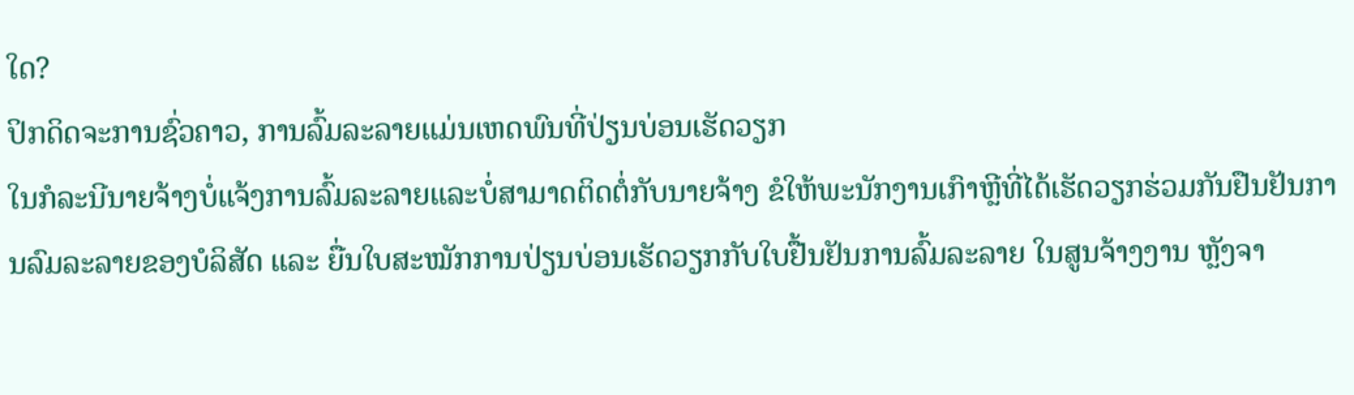ໃດ?
ປິກດິດຈະການຊົ່ວຄາວ, ການລົ້ມລະລາຍແມ່ນເຫດພົນທີ່ປ່ຽນບ່ອນເຮັດວຽກ
ໃນກໍລະນີນາຍຈ້າງບໍ່ແຈ້ງການລົ້ມລະລາຍແລະບໍ່ສາມາດຕິດຕໍ່ກັບນາຍຈ້າງ ຂໍໃຫ້ພະນັກງານເກົາຫຼີທີ່ໄດ້ເຮັດວຽກຮ່ວມກັນຢືນຢັນການລົມລະລາຍຂອງບໍລິສັດ ແລະ ຍື່ນໃບສະໝັກການປ່ຽນບ່ອນເຮັດວຽກກັບໃບຢື້ນຢັນການລົ້ມລະລາຍ ໃນສູນຈ້າງງານ ຫຼັງຈາ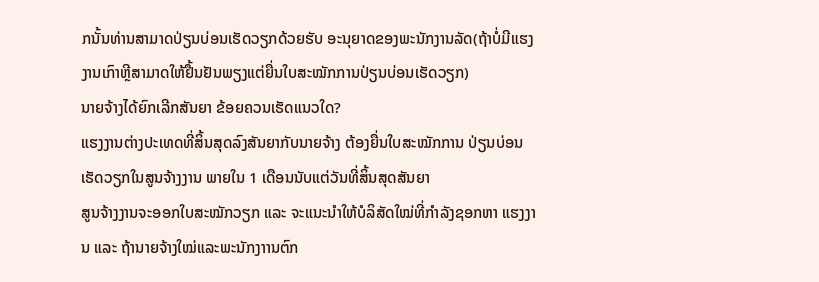ກນັ້ນທ່ານສາມາດປ່ຽນບ່ອນເຮັດວຽກດ້ວຍຮັບ ອະນຸຍາດຂອງພະນັກງານລັດ(ຖ້າບໍ່ມີແຮງງານເກົາຫຼີສາມາດໃຫ້ຢື້ນຢັນພຽງແຕ່ຍື່ນໃບສະໝັກການປ່ຽນບ່ອນເຮັດວຽກ)
ນາຍຈ້າງໄດ້ຍົກເລີກສັນຍາ ຂ້ອຍຄວນເຮັດແນວໃດ?
ແຮງງານຕ່າງປະເທດທີ່ສິ້ນສຸດລົງສັນຍາກັບນາຍຈ້າງ ຕ້ອງຍື່ນໃບສະໝັກການ ປ່ຽນບ່ອນເຮັດວຽກໃນສູນຈ້າງງານ ພາຍໃນ 1 ເດືອນນັບແຕ່ວັນທີ່ສິ້ນສຸດສັນຍາ
ສູນຈ້າງງານຈະອອກໃບສະໝັກວຽກ ແລະ ຈະແນະນຳໃຫ້ບໍລິສັດໃໝ່ທີ່ກຳລັງຊອກຫາ ແຮງງານ ແລະ ຖ້ານາຍຈ້າງໃໝ່ແລະພະນັກງາານຕົກ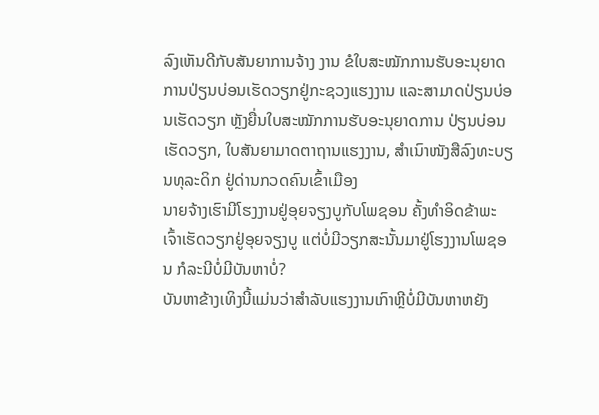ລົງເຫັນດີກັບສັນຍາການຈ້າງ ງານ ຂໍໃບສະໝັກການຮັບອະນຸຍາດການປ່ຽນບ່ອນເຮັດວຽກຢູ່ກະຊວງແຮງງານ ແລະສາມາດປ່ຽນບ່ອນເຮັດວຽກ ຫຼັງຍື່ນໃບສະໝັກການຮັບອະນຸຍາດການ ປ່ຽນບ່ອນເຮັດວຽກ, ໃບສັນຍາມາດຕາຖານແຮງງານ, ສຳເນົາໜັງສືລົງທະບຽນທຸລະດິກ ຢູ່ດ່ານກວດຄົນເຂົ້າເມືອງ
ນາຍຈ້າງເຮົາມີໂຮງງານຢູ່ອຸຍຈຽງບູກັບໂພຊອນ ຄັ້ງທຳອິດຂ້າພະເຈົ້າເຮັດວຽກຢູ່ອຸຍຈຽງບູ ແຕ່ບໍ່ມີວຽກສະນັ້ນມາຢູ່ໂຮງງານໂພຊອນ ກໍລະນີບໍ່ມີບັນຫາບໍ່?
ບັນຫາຂ້າງເທິງນີ້ແມ່ນວ່າສຳລັບແຮງງານເກົາຫຼີບໍ່ມີບັນຫາຫຍັງ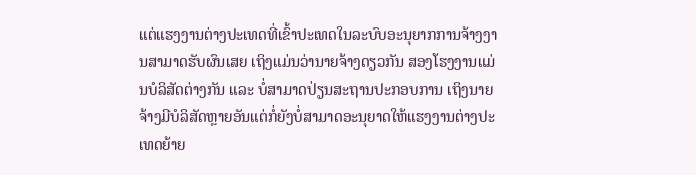ແຕ່ແຮງງານຕ່າງປະເທດທີ່ເຂົ້າປະເທດໃນລະບົບອະນຸຍາກການຈ້າງງານສາມາດຮັບຜົນເສຍ ເຖິງແມ່ນວ່ານາຍຈ້າງດຽວກັນ ສອງໂຮງງານແມ່ນບໍລິສັດຕ່າງກັນ ແລະ ບໍ່ສາມາດປ່ຽນສະຖານປະກອບການ ເຖິງນາຍຈ້າງມີບໍລິສັດຫຼາຍອັນແຕ່ກໍ່ຍັງບໍ່ສາມາດອະນຸຍາດໃຫ້ແຮງງານຕ່າງປະເທດຍ້າຍ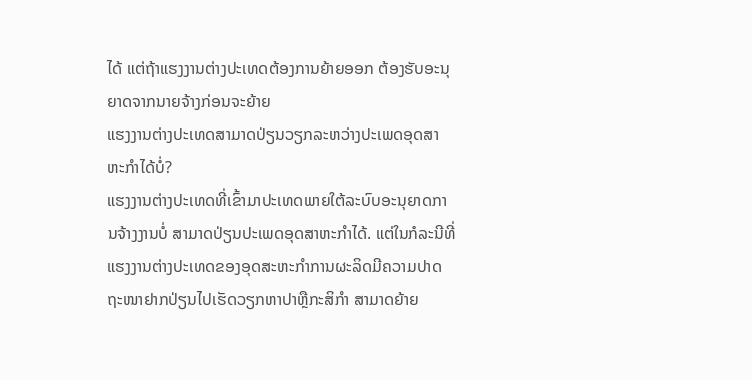ໄດ້ ແຕ່ຖ້າແຮງງານຕ່າງປະເທດຕ້ອງການຍ້າຍອອກ ຕ້ອງຮັບອະນຸຍາດຈາກນາຍຈ້າງກ່ອນຈະຍ້າຍ
ແຮງງານຕ່າງປະເທດສາມາດປ່ຽນວຽກລະຫວ່າງປະເພດອຸດສາຫະກຳໄດ້ບໍ່?
ແຮງງານຕ່າງປະເທດທີ່ເຂົ້າມາປະເທດພາຍໃຕ້ລະບົບອະນຸຍາດການຈ້າງງານບໍ່ ສາມາດປ່ຽນປະເພດອຸດສາຫະກຳໄດ້. ແຕ່ໃນກໍລະນີທີ່ແຮງງານຕ່າງປະເທດຂອງອຸດສະຫະກຳການຜະລິດມີຄວາມປາດຖະໜາຢາກປ່ຽນໄປເຮັດວຽກຫາປາຫຼືກະສິກຳ ສາມາດຍ້າຍ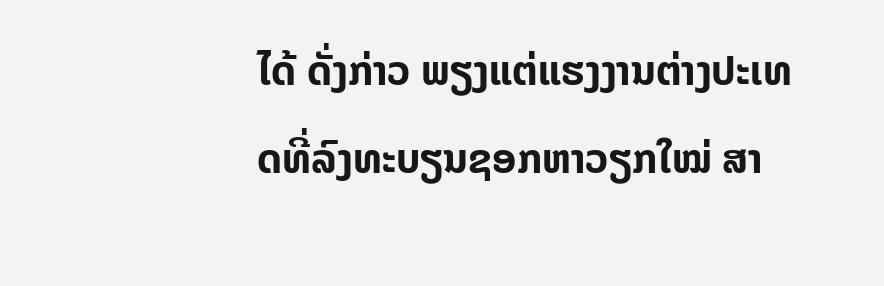ໄດ້ ດັ່ງກ່າວ ພຽງແຕ່ແຮງງານຕ່າງປະເທດທີ່ລົງທະບຽນຊອກຫາວຽກໃໝ່ ສາ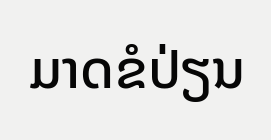ມາດຂໍປ່ຽນ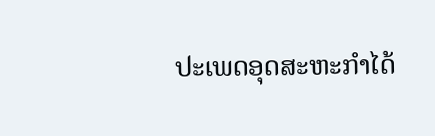ປະເພດອຸດສະຫະກຳໄດ້